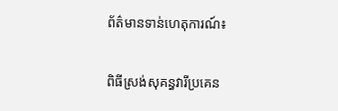ព័ត៌មានទាន់ហេតុការណ៍៖

ពិធីស្រង់សុគន្ធវារីប្រគេន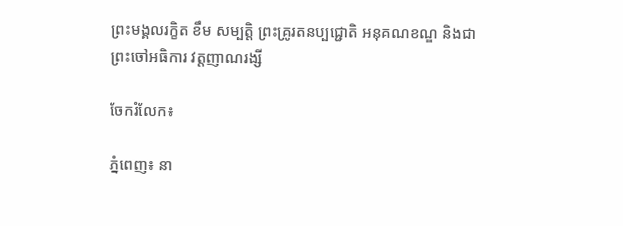ព្រះមង្គលរក្ខិត ខឹម សម្បត្តិ ព្រះគ្រូរតនប្បជ្ជោតិ អនុគណខណ្ឌ និងជាព្រះចៅអធិការ វត្តញាណរង្សី

ចែករំលែក៖

ភ្នំពេញ៖ នា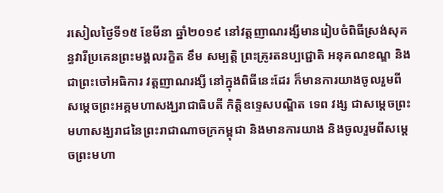រសៀលថ្ងៃទី១៥ ខែមីនា ឆ្នាំ២០១៩ នៅវត្តញាណរង្សីមានរៀបចំពិធីស្រង់សុគន្ធវារីប្រគេនព្រះមង្គលរក្ខិត ខឹម សម្បត្តិ ព្រះគ្រូរតនប្បជ្ជោតិ អនុគណខណ្ឌ និងជាព្រះចៅអធិការ វត្តញាណរង្សី នៅក្នុងពិធីនេះដែរ ក៏មានការយាងចូលរួមពីសម្តេចព្រះអគ្គមហាសង្ឃរាជាធិបតី កិត្តិឧទ្ទេសបណ្ឌិត ទេព វង្ស ជាសម្តេចព្រះមហាសង្ឃរាជនៃព្រះរាជាណាចក្រកម្ពុជា និងមានការយាង និងចូលរួមពីសម្ដេចព្រះមហា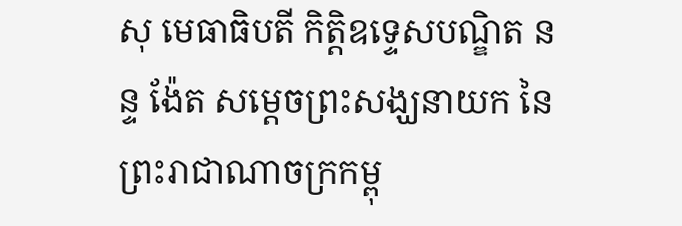សុ មេធាធិបតី កិត្ដិឧទេ្ទសបណ្ឌិត នន្ទ ង៉ែត សម្ដេចព្រះសង្ឃនាយក នៃព្រះរាជាណាចក្រកម្ពុ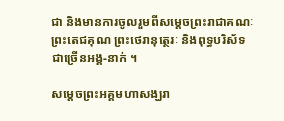ជា និងមានការចូលរួមពីសម្តេចព្រះរាជាគណៈ ព្រះតេជគុណ ព្រះថេរានុត្ថេរៈ និងពុទ្ធបរិស័ទជាច្រើនអង្គ-នាក់ ។

សម្តេចព្រះអគ្គមហាសង្ឃរា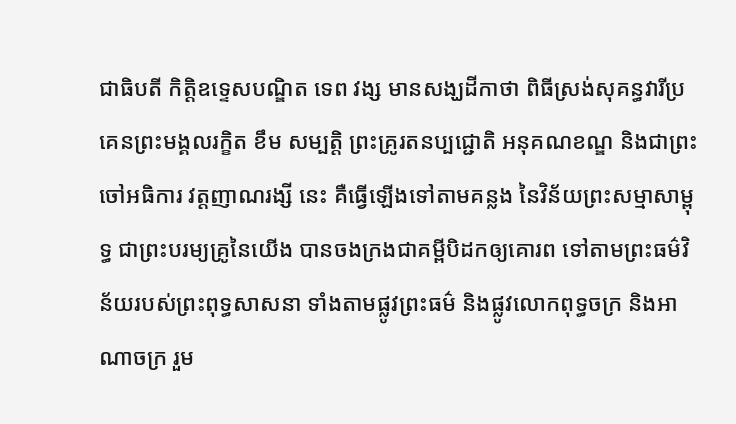ជាធិបតី កិត្តិឧទ្ទេសបណ្ឌិត ទេព វង្ស មានសង្ឃដីកាថា ពិធីស្រង់សុគន្ធវារីប្រគេនព្រះមង្គលរក្ខិត ខឹម សម្បត្តិ ព្រះគ្រូរតនប្បជ្ជោតិ អនុគណខណ្ឌ និងជាព្រះចៅអធិការ វត្តញាណរង្សី នេះ គឺធ្វើឡើងទៅតាមគន្លង នៃវិន័យព្រះសម្មាសាម្ពុទ្ធ ជាព្រះបរម្យគ្រូនៃយើង បានចងក្រងជាគម្ពីបិដកឲ្យគោរព ទៅតាមព្រះធម៌វិន័យរបស់ព្រះពុទ្ធសាសនា ទាំងតាមផ្លូវព្រះធម៌ និងផ្លូវលោកពុទ្ធចក្រ និងអាណាចក្រ រួម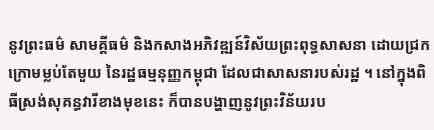នូវព្រះធម៌ សាមគ្គីធម៌ និងកសាងអភិវឌ្ឍន៍វិស័យព្រះពុទ្ធសាសនា ដោយជ្រកក្រោមម្លប់តែមួយ នៃរដ្ឋធម្មនុញ្ញកម្ពុជា ដែលជាសាសនារបស់រដ្ឋ ។ នៅក្នុងពិធីស្រង់សុគន្ធវារីខាងមុខនេះ ក៏បានបង្ហាញនូវព្រះវិន័យរប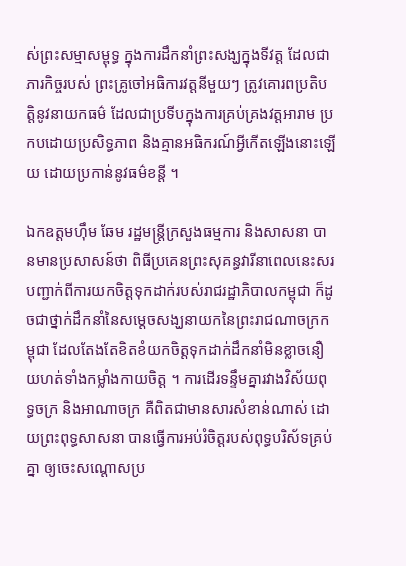ស់ព្រះសម្មាសម្ពុទ្ធ ក្នុងការដឹកនាំព្រះសង្ឃក្នុងទីវត្ត ដែលជាភារកិច្ចរបស់ ព្រះគ្រូចៅអធិការវត្តនីមួយៗ ត្រូវគោរពប្រតិបត្តិនូវនាយកធម៌ ដែលជាប្រទីបក្នុងការគ្រប់គ្រងវត្តអារាម ប្រកបដោយប្រសិទ្ធភាព និងគ្មានអធិករណ៍អ្វីកើតឡើងនោះឡើយ ដោយប្រកាន់នូវធម៌ខន្តី ។

ឯកឧត្តមហ៊ឹម ឆែម រដ្ឋមន្រ្តីក្រសួងធម្មការ និងសាសនា បានមានប្រសាសន៍ថា ពិធីប្រគេនព្រះសុគន្ធវារីនាពេលនេះសរបញ្ជាក់ពីការយកចិត្តទុកដាក់របស់រាជរដ្ឋាភិបាលកម្ពុជា ក៏ដូចជាថ្នាក់ដឹកនាំនៃសម្តេចសង្ឃនាយកនៃព្រះរាជណាចក្រកម្ពុជា ដែលតែងតែខិតខំយកចិត្តទុកដាក់ដឹកនាំមិនខ្លាចនឿយហត់ទាំងកម្លាំងកាយចិត្ត ។ ការដើរទន្ទឹមគ្នារវាងវិស័យពុទ្ធចក្រ និងអាណាចក្រ គឺពិតជាមានសារសំខាន់ណាស់ ដោយព្រះពុទ្ធសាសនា បានធ្វើការអប់រំចិត្តរបស់ពុទ្ធបរិស័ទគ្រប់គ្នា ឲ្យចេះសណ្តោសប្រ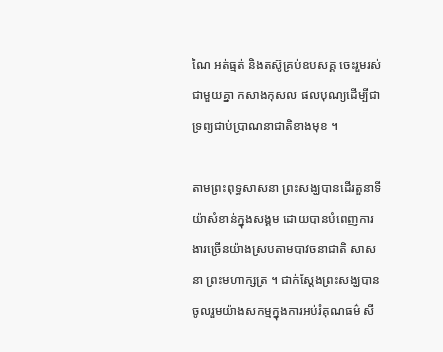ណៃ អត់ធ្មត់ និងតស៊ូគ្រប់ឧបសគ្គ ចេះរួមរស់ជាមួយគ្នា កសាងកុសល ផលបុណ្យដើម្បីជាទ្រព្យជាប់ប្រាណនាជាតិខាងមុខ ។

តាមព្រះពុទ្ធសាសនា ព្រះសង្ឃបានដើរតួនាទីយ៉ាសំខាន់ក្នុងសង្គម ដោយបានបំពេញការងារច្រើនយ៉ាងស្របតាមបាវចនាជាតិ សាសនា ព្រះមហាក្សត្រ ។ ជាក់ស្តែងព្រះសង្ឃបានចូលរួមយ៉ាងសកម្មក្នុងការអប់រំគុណធម៌ សី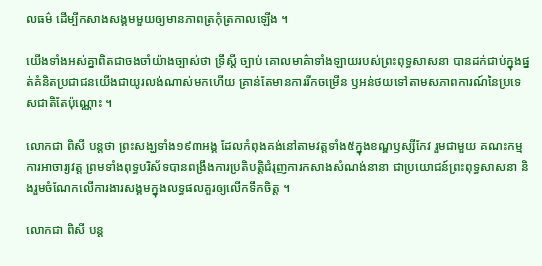លធម៌ ដើម្បីកសាងសង្គមមួយឲ្យមានភាពត្រកុំត្រកាលឡើង ។

យើងទាំងអស់គ្នាពិតជាចងចាំយ៉ាងច្បាស់ថា ទ្រឹស្តី ច្បាប់ គោលមាគ៌ាទាំងឡាយរបស់ព្រះពុទ្ធសាសនា បានដក់ជាប់ក្នុងផ្នត់គំនិតប្រជាជនយើងជាយូរលង់ណាស់មកហើយ គ្រាន់តែមានការរីកចម្រើន ឫអន់ថយទៅតាមសភាពការណ៍នៃប្រទេសជាតិតែប៉ុណ្ណោះ ។

លោកជា ពិសី បន្តថា ព្រះសង្ឃទាំង១៩៣អង្គ ដែលកំពុងគង់នៅតាមវត្តទាំង៥ក្នុងខណ្ឌឫស្សីកែវ រួមជាមួយ គណះកម្មការអាចារ្យវត្ត ព្រមទាំងពុទ្ធបរិស័ទបានពង្រឹងការប្រតិបត្តិជំរុញការកសាងសំណង់នានា ជាប្រយោជន៍ព្រះពុទ្ធសាសនា និងរួមចំណែកលើការងារសង្គមក្នុងលទ្ធផលគួរឲ្យលើកទឹកចិត្ត ។

លោកជា ពិសី បន្ត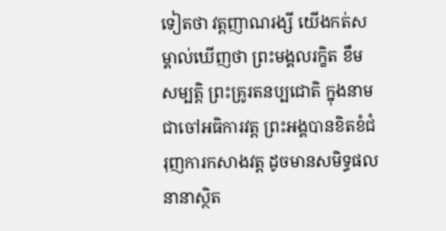ទៀតថា វត្តញាណរង្សី យើងកត់សម្គាល់ឃើញថា ព្រះមង្គលរក្ខិត ខឹម សម្បត្តិ ព្រះគ្រូរតនប្បជោតិ ក្នុងនាមជាចៅអធិការវត្ត ព្រះអង្គបានខិតខំជំរុញការកសាងវត្ត ដូចមានសមិទ្ធផលនានាស្ថិត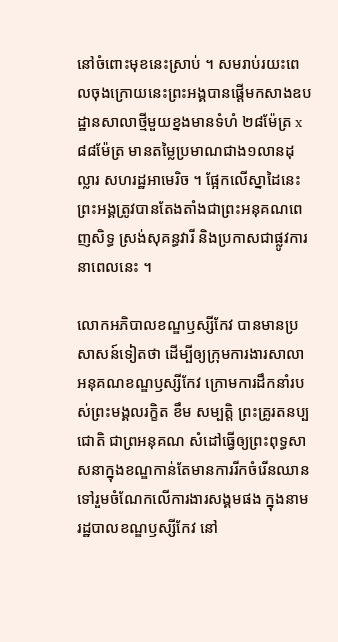នៅចំពោះមុខនេះស្រាប់ ។ សមរាប់រយះពេលចុងក្រោយនេះព្រះអង្គបានផ្តើមកសាងឧបដ្ឋានសាលាថ្មីមួយខ្នងមានទំហំ ២៨ម៉ែត្រ x៨៨ម៉ែត្រ មានតម្លៃប្រមាណជាង១លានដុល្លារ សហរដ្ឋអាមេរិច ។ ផ្អែកលើស្នាដៃនេះព្រះអង្គត្រូវបានតែងតាំងជាព្រះអនុគណពេញសិទ្ធ ស្រង់សុគន្ធវារី និងប្រកាសជាផ្លូវការនាពេលនេះ ។

លោកអភិបាលខណ្ឌឫស្សីកែវ បានមានប្រសាសន៍ទៀតថា ដើម្បីឲ្យក្រុមការងារសាលាអនុគណខណ្ឌឫស្សីកែវ ក្រោមការដឹកនាំរបស់ព្រះមង្គលរក្ខិត ខឹម សម្បត្តិ ព្រះគ្រូរតនប្បជោតិ ជាព្រអនុគណ សំដៅធ្វើឲ្យព្រះពុទ្ធសាសនាក្នុងខណ្ឌកាន់តែមានការរីកចំរើនឈានទៅរួមចំណែកលើការងារសង្គមផង ក្នុងនាមរដ្ឋបាលខណ្ឌឫស្សីកែវ នៅ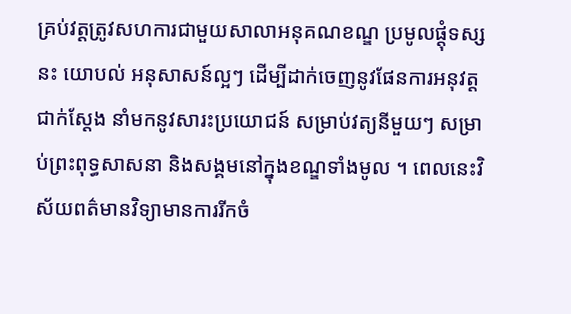គ្រប់វត្តត្រូវសហការជាមួយសាលាអនុគណខណ្ឌ ប្រមូលផ្តុំទស្សនះ យោបល់ អនុសាសន៍ល្អៗ ដើម្បីដាក់ចេញនូវផែនការអនុវត្តជាក់ស្តែង នាំមកនូវសារះប្រយោជន៍ សម្រាប់វត្យនីមួយៗ សម្រាប់ព្រះពុទ្ធសាសនា និងសង្គមនៅក្នុងខណ្ឌទាំងមូល ។ ពេលនេះវិស័យពត៌មានវិទ្យាមានការរីកចំ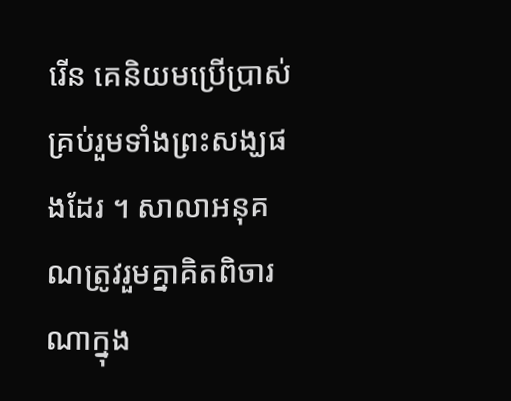រើន គេនិយមប្រើប្រាស់គ្រប់រួមទាំងព្រះសង្ឃផងដែរ ។ សាលាអនុគណត្រូវរួមគ្នាគិតពិចារណាក្នុង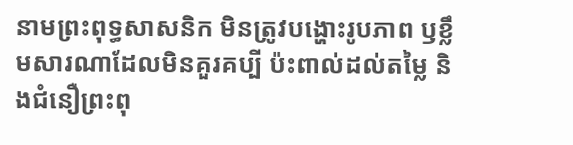នាមព្រះពុទ្ធសាសនិក មិនត្រូវបង្ហោះរូបភាព ឫខ្លឹមសារណាដែលមិនគួរគប្បី ប៉ះពាល់ដល់តម្លៃ និងជំនឿព្រះពុ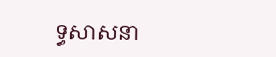ទ្ធសាសនា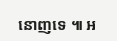នោញទេ ៕ អ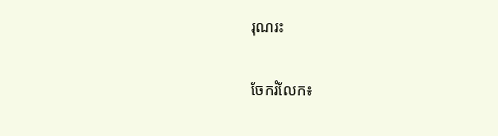រុណរះ


ចែករំលែក៖